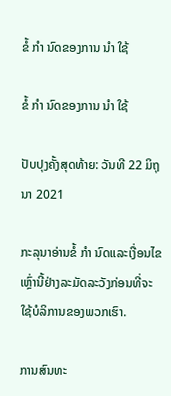ຂໍ້ ກຳ ນົດຂອງການ ນຳ ໃຊ້

ຂໍ້ ກຳ ນົດຂອງການ ນຳ ໃຊ້

ປັບປຸງຄັ້ງສຸດທ້າຍ: ວັນທີ 22 ມິຖຸນາ 2021

ກະລຸນາອ່ານຂໍ້ ກຳ ນົດແລະເງື່ອນໄຂເຫຼົ່ານີ້ຢ່າງລະມັດລະວັງກ່ອນທີ່ຈະໃຊ້ບໍລິການຂອງພວກເຮົາ.

ການສົນທະ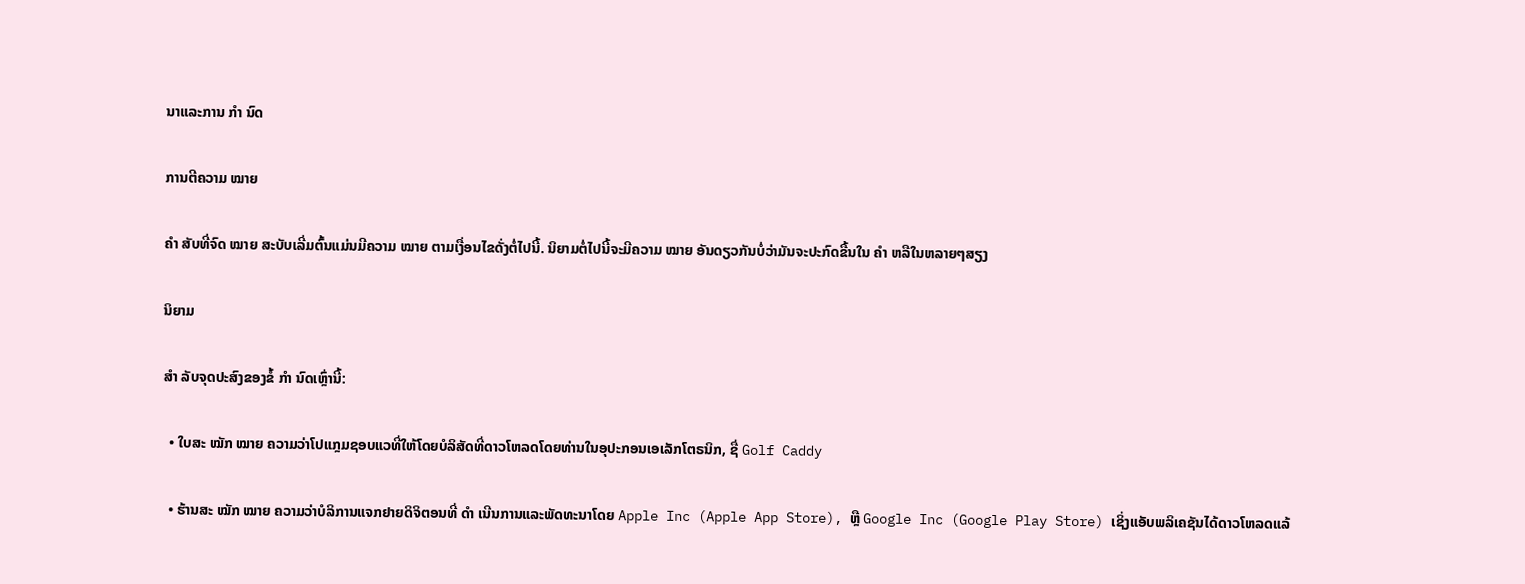ນາແລະການ ກຳ ນົດ

ການຕີຄວາມ ໝາຍ

ຄຳ ສັບທີ່ຈົດ ໝາຍ ສະບັບເລີ່ມຕົ້ນແມ່ນມີຄວາມ ໝາຍ ຕາມເງື່ອນໄຂດັ່ງຕໍ່ໄປນີ້. ນິຍາມຕໍ່ໄປນີ້ຈະມີຄວາມ ໝາຍ ອັນດຽວກັນບໍ່ວ່າມັນຈະປະກົດຂື້ນໃນ ຄຳ ຫລືໃນຫລາຍໆສຽງ

ນິຍາມ

ສຳ ລັບຈຸດປະສົງຂອງຂໍ້ ກຳ ນົດເຫຼົ່ານີ້:

  • ໃບສະ ໝັກ ໝາຍ ຄວາມວ່າໂປແກຼມຊອບແວທີ່ໃຫ້ໂດຍບໍລິສັດທີ່ດາວໂຫລດໂດຍທ່ານໃນອຸປະກອນເອເລັກໂຕຣນິກ, ຊື່ Golf Caddy

  • ຮ້ານສະ ໝັກ ໝາຍ ຄວາມວ່າບໍລິການແຈກຢາຍດິຈິຕອນທີ່ ດຳ ເນີນການແລະພັດທະນາໂດຍ Apple Inc (Apple App Store), ຫຼື Google Inc (Google Play Store) ເຊິ່ງແອັບພລິເຄຊັນໄດ້ດາວໂຫລດແລ້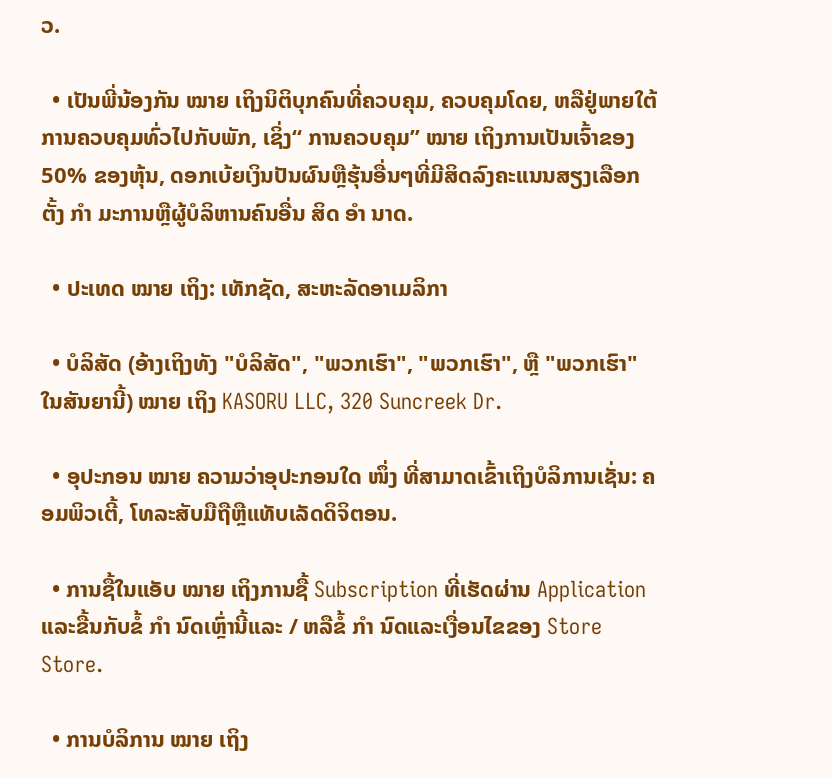ວ.

  • ເປັນພີ່ນ້ອງກັນ ໝາຍ ເຖິງນິຕິບຸກຄົນທີ່ຄວບຄຸມ, ຄວບຄຸມໂດຍ, ຫລືຢູ່ພາຍໃຕ້ການຄວບຄຸມທົ່ວໄປກັບພັກ, ເຊິ່ງ“ ການຄວບຄຸມ” ໝາຍ ເຖິງການເປັນເຈົ້າຂອງ 50% ຂອງຫຸ້ນ, ດອກເບ້ຍເງິນປັນຜົນຫຼືຮຸ້ນອື່ນໆທີ່ມີສິດລົງຄະແນນສຽງເລືອກຕັ້ງ ກຳ ມະການຫຼືຜູ້ບໍລິຫານຄົນອື່ນ ສິດ ອຳ ນາດ.

  • ປະເທດ ໝາຍ ເຖິງ: ເທັກຊັດ, ສະຫະລັດອາເມລິກາ

  • ບໍລິສັດ (ອ້າງເຖິງທັງ "ບໍລິສັດ", "ພວກເຮົາ", "ພວກເຮົາ", ຫຼື "ພວກເຮົາ" ໃນສັນຍານີ້) ໝາຍ ເຖິງ KASORU LLC, 320 Suncreek Dr.

  • ອຸປະກອນ ໝາຍ ຄວາມວ່າອຸປະກອນໃດ ໜຶ່ງ ທີ່ສາມາດເຂົ້າເຖິງບໍລິການເຊັ່ນ: ຄອມພິວເຕີ້, ໂທລະສັບມືຖືຫຼືແທັບເລັດດິຈິຕອນ.

  • ການຊື້ໃນແອັບ ໝາຍ ເຖິງການຊື້ Subscription ທີ່ເຮັດຜ່ານ Application ແລະຂື້ນກັບຂໍ້ ກຳ ນົດເຫຼົ່ານີ້ແລະ / ຫລືຂໍ້ ກຳ ນົດແລະເງື່ອນໄຂຂອງ Store Store.

  • ການບໍລິການ ໝາຍ ເຖິງ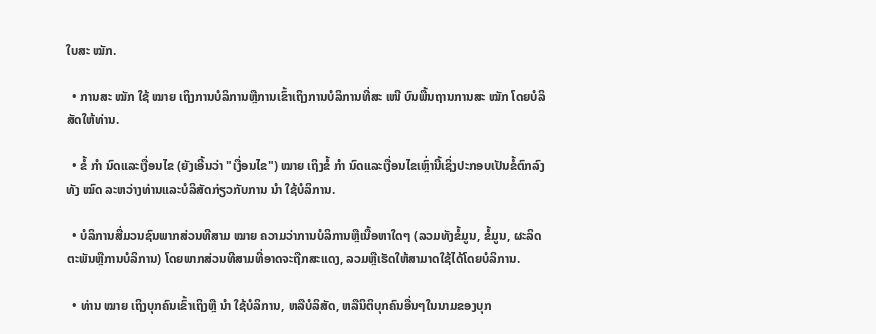ໃບສະ ໝັກ.

  • ການສະ ໝັກ ໃຊ້ ໝາຍ ເຖິງການບໍລິການຫຼືການເຂົ້າເຖິງການບໍລິການທີ່ສະ ເໜີ ບົນພື້ນຖານການສະ ໝັກ ໂດຍບໍລິສັດໃຫ້ທ່ານ.

  • ຂໍ້ ກຳ ນົດແລະເງື່ອນໄຂ (ຍັງເອີ້ນວ່າ "ເງື່ອນໄຂ") ໝາຍ ເຖິງຂໍ້ ກຳ ນົດແລະເງື່ອນໄຂເຫຼົ່ານີ້ເຊິ່ງປະກອບເປັນຂໍ້ຕົກລົງທັງ ໝົດ ລະຫວ່າງທ່ານແລະບໍລິສັດກ່ຽວກັບການ ນຳ ໃຊ້ບໍລິການ.

  • ບໍລິການສື່ມວນຊົນພາກສ່ວນທີສາມ ໝາຍ ຄວາມວ່າການບໍລິການຫຼືເນື້ອຫາໃດໆ (ລວມທັງຂໍ້ມູນ, ຂໍ້ມູນ, ຜະລິດຕະພັນຫຼືການບໍລິການ) ໂດຍພາກສ່ວນທີສາມທີ່ອາດຈະຖືກສະແດງ, ລວມຫຼືເຮັດໃຫ້ສາມາດໃຊ້ໄດ້ໂດຍບໍລິການ.

  • ທ່ານ ໝາຍ ເຖິງບຸກຄົນເຂົ້າເຖິງຫຼື ນຳ ໃຊ້ບໍລິການ, ຫລືບໍລິສັດ, ຫລືນິຕິບຸກຄົນອື່ນໆໃນນາມຂອງບຸກ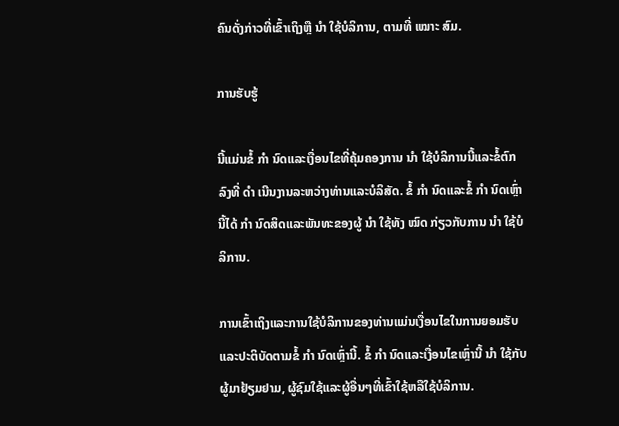ຄົນດັ່ງກ່າວທີ່ເຂົ້າເຖິງຫຼື ນຳ ໃຊ້ບໍລິການ, ຕາມທີ່ ເໝາະ ສົມ.

ການຮັບຮູ້

ນີ້ແມ່ນຂໍ້ ກຳ ນົດແລະເງື່ອນໄຂທີ່ຄຸ້ມຄອງການ ນຳ ໃຊ້ບໍລິການນີ້ແລະຂໍ້ຕົກລົງທີ່ ດຳ ເນີນງານລະຫວ່າງທ່ານແລະບໍລິສັດ. ຂໍ້ ກຳ ນົດແລະຂໍ້ ກຳ ນົດເຫຼົ່ານີ້ໄດ້ ກຳ ນົດສິດແລະພັນທະຂອງຜູ້ ນຳ ໃຊ້ທັງ ໝົດ ກ່ຽວກັບການ ນຳ ໃຊ້ບໍລິການ.

ການເຂົ້າເຖິງແລະການໃຊ້ບໍລິການຂອງທ່ານແມ່ນເງື່ອນໄຂໃນການຍອມຮັບແລະປະຕິບັດຕາມຂໍ້ ກຳ ນົດເຫຼົ່ານີ້. ຂໍ້ ກຳ ນົດແລະເງື່ອນໄຂເຫຼົ່ານີ້ ນຳ ໃຊ້ກັບຜູ້ມາຢ້ຽມຢາມ, ຜູ້ຊົມໃຊ້ແລະຜູ້ອື່ນໆທີ່ເຂົ້າໃຊ້ຫລືໃຊ້ບໍລິການ.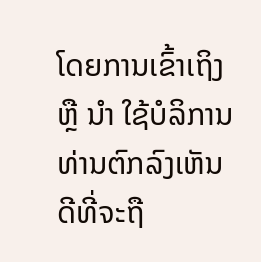ໂດຍການເຂົ້າເຖິງຫຼື ນຳ ໃຊ້ບໍລິການທ່ານຕົກລົງເຫັນດີທີ່ຈະຖື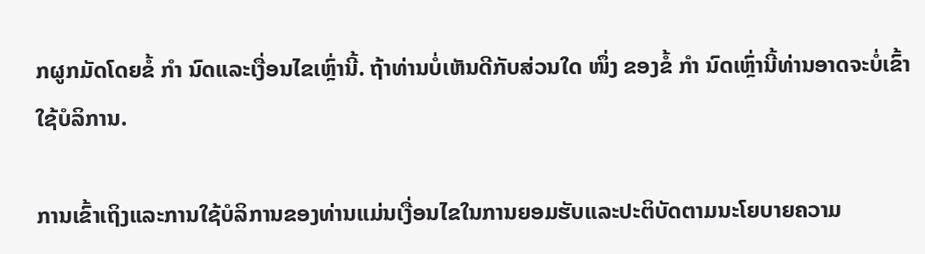ກຜູກມັດໂດຍຂໍ້ ກຳ ນົດແລະເງື່ອນໄຂເຫຼົ່ານີ້. ຖ້າທ່ານບໍ່ເຫັນດີກັບສ່ວນໃດ ໜຶ່ງ ຂອງຂໍ້ ກຳ ນົດເຫຼົ່ານີ້ທ່ານອາດຈະບໍ່ເຂົ້າໃຊ້ບໍລິການ.

ການເຂົ້າເຖິງແລະການໃຊ້ບໍລິການຂອງທ່ານແມ່ນເງື່ອນໄຂໃນການຍອມຮັບແລະປະຕິບັດຕາມນະໂຍບາຍຄວາມ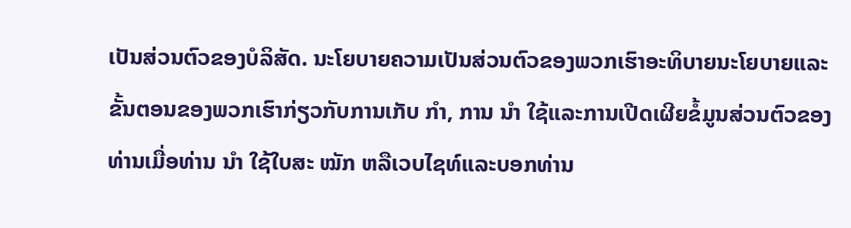ເປັນສ່ວນຕົວຂອງບໍລິສັດ. ນະໂຍບາຍຄວາມເປັນສ່ວນຕົວຂອງພວກເຮົາອະທິບາຍນະໂຍບາຍແລະຂັ້ນຕອນຂອງພວກເຮົາກ່ຽວກັບການເກັບ ກຳ, ການ ນຳ ໃຊ້ແລະການເປີດເຜີຍຂໍ້ມູນສ່ວນຕົວຂອງທ່ານເມື່ອທ່ານ ນຳ ໃຊ້ໃບສະ ໝັກ ຫລືເວບໄຊທ໌ແລະບອກທ່ານ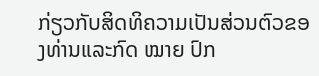ກ່ຽວກັບສິດທິຄວາມເປັນສ່ວນຕົວຂອງທ່ານແລະກົດ ໝາຍ ປົກ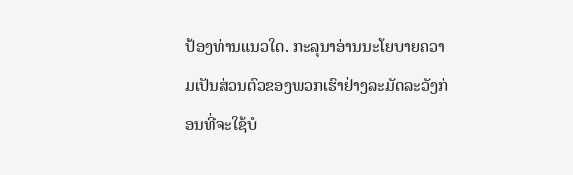ປ້ອງທ່ານແນວໃດ. ກະລຸນາອ່ານນະໂຍບາຍຄວາມເປັນສ່ວນຕົວຂອງພວກເຮົາຢ່າງລະມັດລະວັງກ່ອນທີ່ຈະໃຊ້ບໍ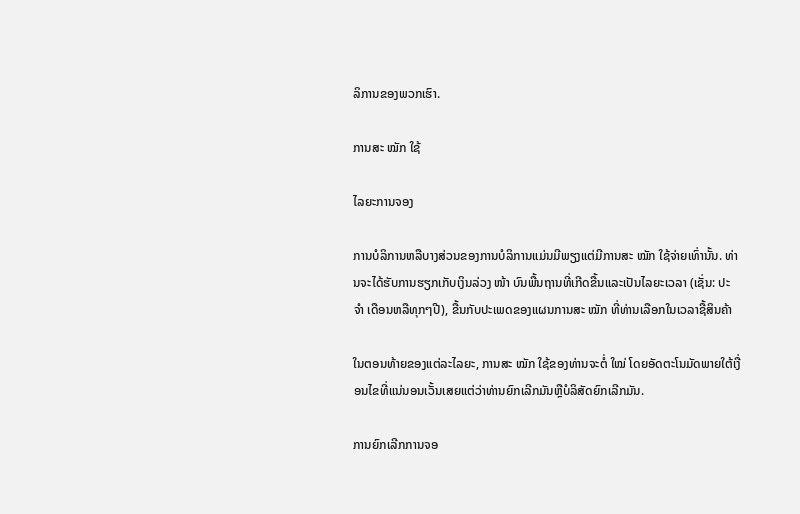ລິການຂອງພວກເຮົາ.

ການສະ ໝັກ ໃຊ້

ໄລຍະການຈອງ

ການບໍລິການຫລືບາງສ່ວນຂອງການບໍລິການແມ່ນມີພຽງແຕ່ມີການສະ ໝັກ ໃຊ້ຈ່າຍເທົ່ານັ້ນ. ທ່ານຈະໄດ້ຮັບການຮຽກເກັບເງິນລ່ວງ ໜ້າ ບົນພື້ນຖານທີ່ເກີດຂື້ນແລະເປັນໄລຍະເວລາ (ເຊັ່ນ: ປະ ຈຳ ເດືອນຫລືທຸກໆປີ), ຂື້ນກັບປະເພດຂອງແຜນການສະ ໝັກ ທີ່ທ່ານເລືອກໃນເວລາຊື້ສິນຄ້າ

ໃນຕອນທ້າຍຂອງແຕ່ລະໄລຍະ, ການສະ ໝັກ ໃຊ້ຂອງທ່ານຈະຕໍ່ ໃໝ່ ໂດຍອັດຕະໂນມັດພາຍໃຕ້ເງື່ອນໄຂທີ່ແນ່ນອນເວັ້ນເສຍແຕ່ວ່າທ່ານຍົກເລີກມັນຫຼືບໍລິສັດຍົກເລີກມັນ.

ການຍົກເລີກການຈອ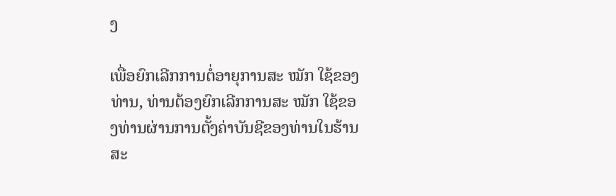ງ

ເພື່ອຍົກເລີກການຕໍ່ອາຍຸການສະ ໝັກ ໃຊ້ຂອງທ່ານ, ທ່ານຕ້ອງຍົກເລີກການສະ ໝັກ ໃຊ້ຂອງທ່ານຜ່ານການຕັ້ງຄ່າບັນຊີຂອງທ່ານໃນຮ້ານສະ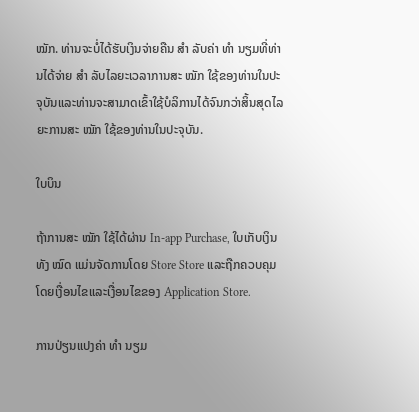ໝັກ. ທ່ານຈະບໍ່ໄດ້ຮັບເງິນຈ່າຍຄືນ ສຳ ລັບຄ່າ ທຳ ນຽມທີ່ທ່ານໄດ້ຈ່າຍ ສຳ ລັບໄລຍະເວລາການສະ ໝັກ ໃຊ້ຂອງທ່ານໃນປະຈຸບັນແລະທ່ານຈະສາມາດເຂົ້າໃຊ້ບໍລິການໄດ້ຈົນກວ່າສິ້ນສຸດໄລຍະການສະ ໝັກ ໃຊ້ຂອງທ່ານໃນປະຈຸບັນ.

ໃບບິນ

ຖ້າການສະ ໝັກ ໃຊ້ໄດ້ຜ່ານ In-app Purchase, ໃບເກັບເງິນທັງ ໝົດ ແມ່ນຈັດການໂດຍ Store Store ແລະຖືກຄວບຄຸມໂດຍເງື່ອນໄຂແລະເງື່ອນໄຂຂອງ Application Store.

ການປ່ຽນແປງຄ່າ ທຳ ນຽມ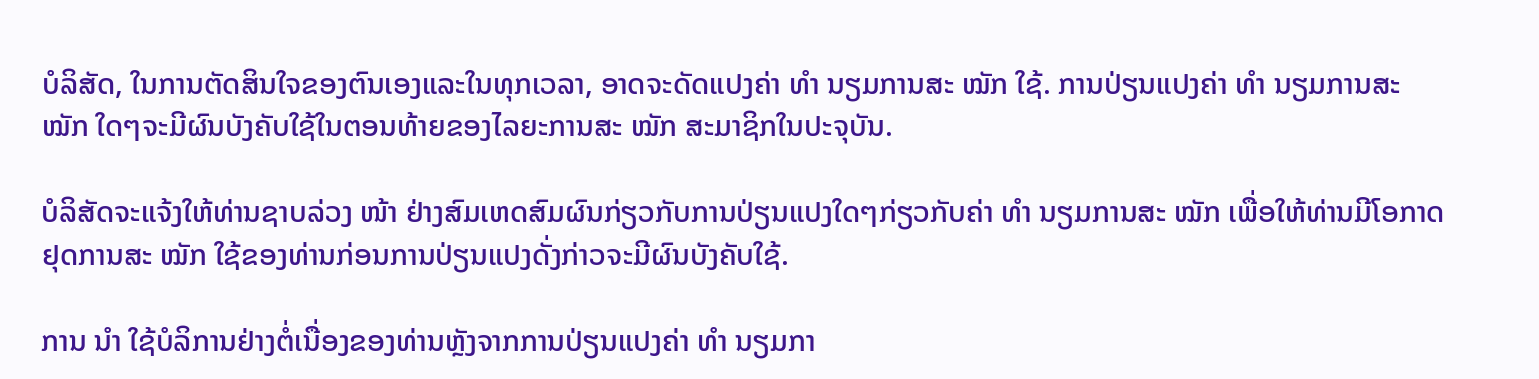ບໍລິສັດ, ໃນການຕັດສິນໃຈຂອງຕົນເອງແລະໃນທຸກເວລາ, ອາດຈະດັດແປງຄ່າ ທຳ ນຽມການສະ ໝັກ ໃຊ້. ການປ່ຽນແປງຄ່າ ທຳ ນຽມການສະ ໝັກ ໃດໆຈະມີຜົນບັງຄັບໃຊ້ໃນຕອນທ້າຍຂອງໄລຍະການສະ ໝັກ ສະມາຊິກໃນປະຈຸບັນ.

ບໍລິສັດຈະແຈ້ງໃຫ້ທ່ານຊາບລ່ວງ ໜ້າ ຢ່າງສົມເຫດສົມຜົນກ່ຽວກັບການປ່ຽນແປງໃດໆກ່ຽວກັບຄ່າ ທຳ ນຽມການສະ ໝັກ ເພື່ອໃຫ້ທ່ານມີໂອກາດຢຸດການສະ ໝັກ ໃຊ້ຂອງທ່ານກ່ອນການປ່ຽນແປງດັ່ງກ່າວຈະມີຜົນບັງຄັບໃຊ້.

ການ ນຳ ໃຊ້ບໍລິການຢ່າງຕໍ່ເນື່ອງຂອງທ່ານຫຼັງຈາກການປ່ຽນແປງຄ່າ ທຳ ນຽມກາ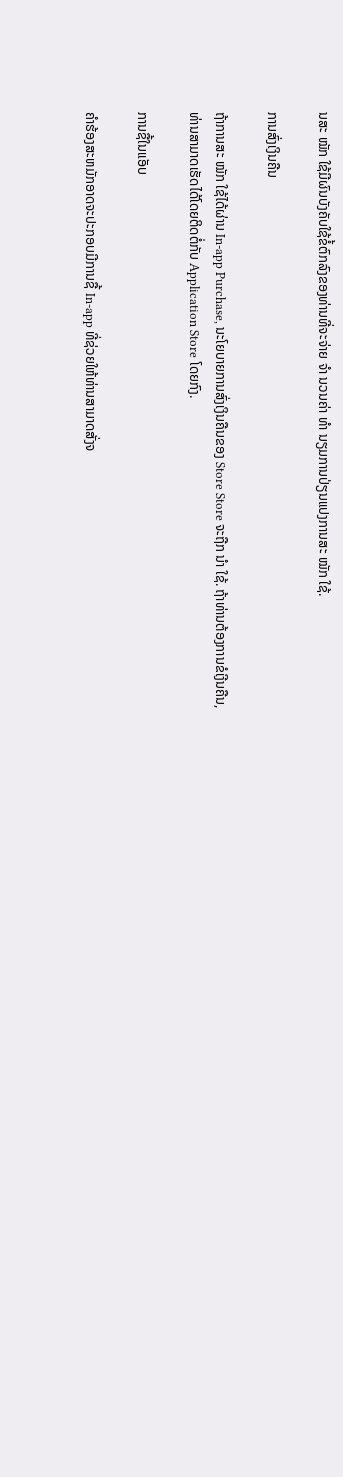ນສະ ໝັກ ໃຊ້ມີຜົນບັງຄັບໃຊ້ຂໍ້ຕົກລົງຂອງທ່ານທີ່ຈະຈ່າຍ ຈຳ ນວນຄ່າ ທຳ ນຽມການປ່ຽນແປງການສະ ໝັກ ໃຊ້.

ການສົ່ງເງິນຄືນ

ຖ້າການສະ ໝັກ ໃຊ້ໄດ້ຜ່ານ In-app Purchase, ນະໂຍບາຍການສົ່ງເງິນຄືນຂອງ Store Store ຈະຖືກ ນຳ ໃຊ້. ຖ້າທ່ານຕ້ອງການຂໍເງີນຄືນ, ທ່ານສາມາດເຮັດໄດ້ໂດຍຕິດຕໍ່ກັບ Application Store ໂດຍກົງ.

ການຊື້ໃນແອັບ

ຄໍາຮ້ອງສະຫມັກອາດຈະປະກອບມີການຊື້ In-app ທີ່ຊ່ວຍໃຫ້ທ່ານສາມາດສັ່ງຈ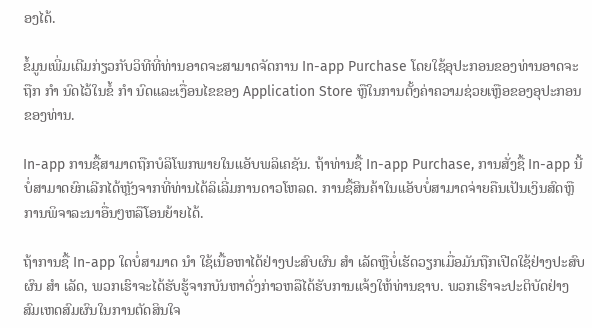ອງໄດ້.

ຂໍ້ມູນເພີ່ມເຕີມກ່ຽວກັບວິທີທີ່ທ່ານອາດຈະສາມາດຈັດການ In-app Purchase ໂດຍໃຊ້ອຸປະກອນຂອງທ່ານອາດຈະຖືກ ກຳ ນົດໄວ້ໃນຂໍ້ ກຳ ນົດແລະເງື່ອນໄຂຂອງ Application Store ຫຼືໃນການຕັ້ງຄ່າຄວາມຊ່ວຍເຫຼືອຂອງອຸປະກອນຂອງທ່ານ.

In-app ການຊື້ສາມາດຖືກບໍລິໂພກພາຍໃນແອັບພລິເຄຊັນ. ຖ້າທ່ານຊື້ In-app Purchase, ການສັ່ງຊື້ In-app ນີ້ບໍ່ສາມາດຍົກເລີກໄດ້ຫຼັງຈາກທີ່ທ່ານໄດ້ລິເລີ່ມການດາວໂຫລດ. ການຊື້ສິນຄ້າໃນແອັບບໍ່ສາມາດຈ່າຍຄືນເປັນເງິນສົດຫຼືການພິຈາລະນາອື່ນໆຫລືໂອນຍ້າຍໄດ້.

ຖ້າການຊື້ In-app ໃດບໍ່ສາມາດ ນຳ ໃຊ້ເນື້ອຫາໄດ້ຢ່າງປະສົບຜົນ ສຳ ເລັດຫຼືບໍ່ເຮັດວຽກເມື່ອມັນຖືກເປີດໃຊ້ຢ່າງປະສົບຜົນ ສຳ ເລັດ, ພວກເຮົາຈະໄດ້ຮັບຮູ້ຈາກບັນຫາດັ່ງກ່າວຫລືໄດ້ຮັບການແຈ້ງໃຫ້ທ່ານຊາບ. ພວກເຮົາຈະປະຕິບັດຢ່າງສົມເຫດສົມຜົນໃນການຕັດສິນໃຈ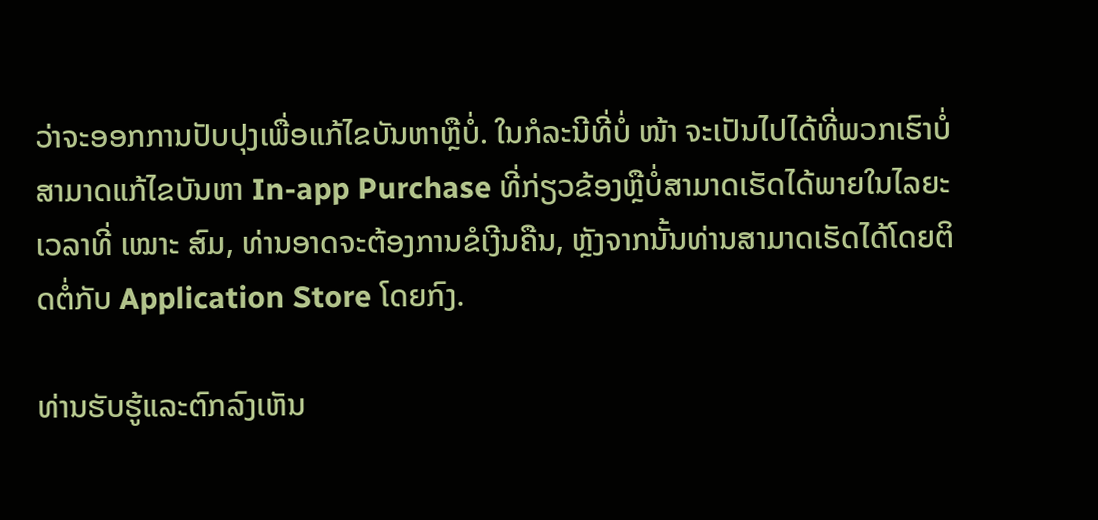ວ່າຈະອອກການປັບປຸງເພື່ອແກ້ໄຂບັນຫາຫຼືບໍ່. ໃນກໍລະນີທີ່ບໍ່ ໜ້າ ຈະເປັນໄປໄດ້ທີ່ພວກເຮົາບໍ່ສາມາດແກ້ໄຂບັນຫາ In-app Purchase ທີ່ກ່ຽວຂ້ອງຫຼືບໍ່ສາມາດເຮັດໄດ້ພາຍໃນໄລຍະເວລາທີ່ ເໝາະ ສົມ, ທ່ານອາດຈະຕ້ອງການຂໍເງີນຄືນ, ຫຼັງຈາກນັ້ນທ່ານສາມາດເຮັດໄດ້ໂດຍຕິດຕໍ່ກັບ Application Store ໂດຍກົງ.

ທ່ານຮັບຮູ້ແລະຕົກລົງເຫັນ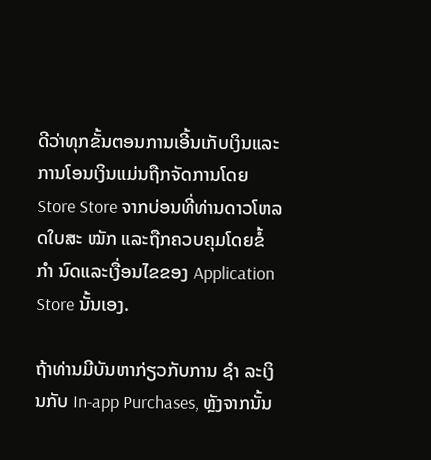ດີວ່າທຸກຂັ້ນຕອນການເອີ້ນເກັບເງິນແລະການໂອນເງິນແມ່ນຖືກຈັດການໂດຍ Store Store ຈາກບ່ອນທີ່ທ່ານດາວໂຫລດໃບສະ ໝັກ ແລະຖືກຄວບຄຸມໂດຍຂໍ້ ກຳ ນົດແລະເງື່ອນໄຂຂອງ Application Store ນັ້ນເອງ.

ຖ້າທ່ານມີບັນຫາກ່ຽວກັບການ ຊຳ ລະເງິນກັບ In-app Purchases, ຫຼັງຈາກນັ້ນ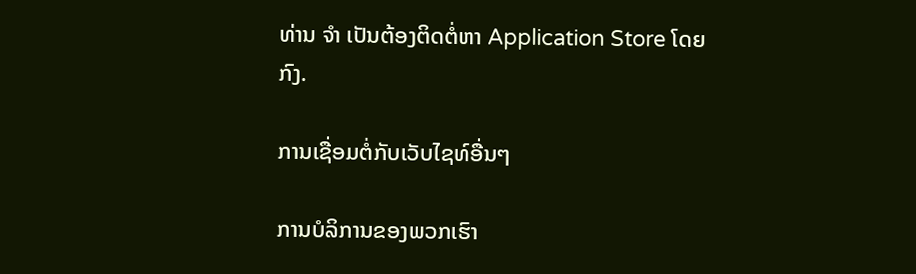ທ່ານ ຈຳ ເປັນຕ້ອງຕິດຕໍ່ຫາ Application Store ໂດຍກົງ.

ການເຊື່ອມຕໍ່ກັບເວັບໄຊທ໌ອື່ນໆ

ການບໍລິການຂອງພວກເຮົາ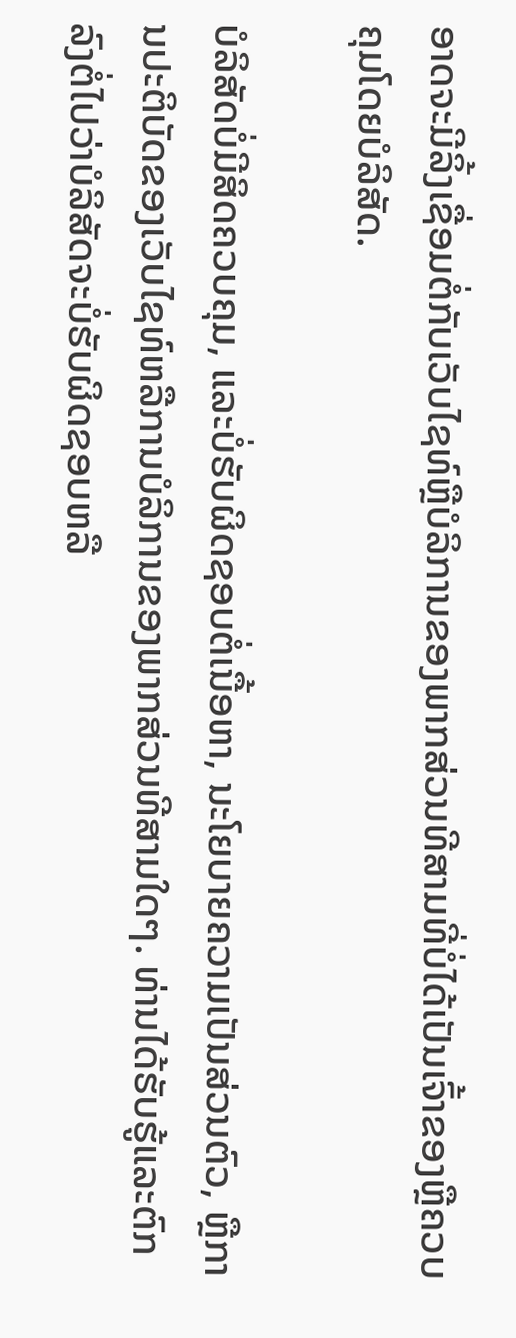ອາດຈະມີລິ້ງເຊື່ອມຕໍ່ກັບເວັບໄຊທ໌ຫຼືບໍລິການຂອງພາກສ່ວນທີສາມທີ່ບໍ່ໄດ້ເປັນເຈົ້າຂອງຫຼືຄວບຄຸມໂດຍບໍລິສັດ.

ບໍລິສັດບໍ່ມີສິດຄວບຄຸມ, ແລະບໍ່ຮັບຜິດຊອບຕໍ່ເນື້ອຫາ, ນະໂຍບາຍຄວາມເປັນສ່ວນຕົວ, ຫຼືການປະຕິບັດຂອງເວັບໄຊທ໌ຫລືການບໍລິການຂອງພາກສ່ວນທີສາມໃດໆ. ທ່ານໄດ້ຮັບຮູ້ແລະຕົກລົງຕໍ່ໄປວ່າບໍລິສັດຈະບໍ່ຮັບຜິດຊອບຫລື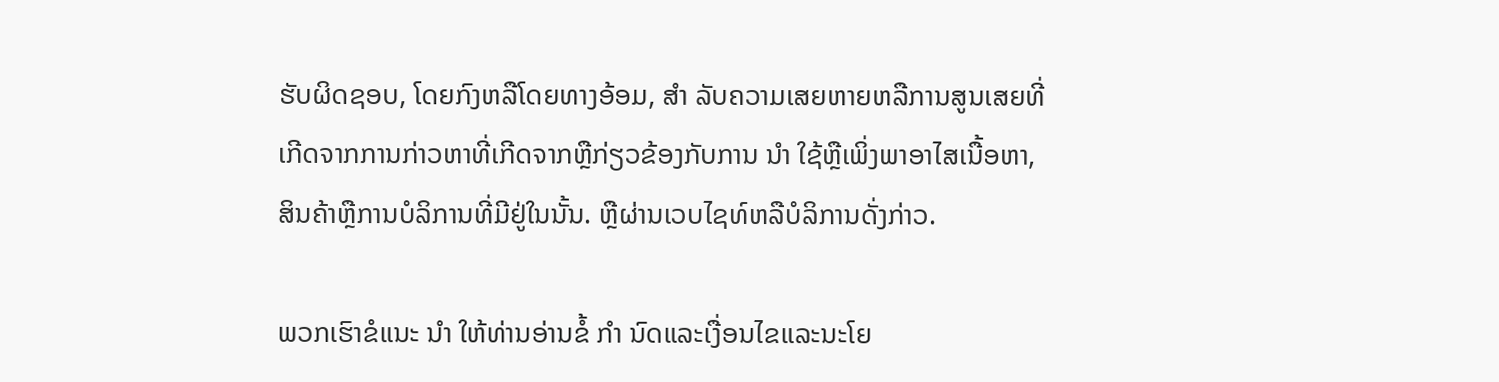ຮັບຜິດຊອບ, ໂດຍກົງຫລືໂດຍທາງອ້ອມ, ສຳ ລັບຄວາມເສຍຫາຍຫລືການສູນເສຍທີ່ເກີດຈາກການກ່າວຫາທີ່ເກີດຈາກຫຼືກ່ຽວຂ້ອງກັບການ ນຳ ໃຊ້ຫຼືເພິ່ງພາອາໄສເນື້ອຫາ, ສິນຄ້າຫຼືການບໍລິການທີ່ມີຢູ່ໃນນັ້ນ. ຫຼືຜ່ານເວບໄຊທ໌ຫລືບໍລິການດັ່ງກ່າວ.

ພວກເຮົາຂໍແນະ ນຳ ໃຫ້ທ່ານອ່ານຂໍ້ ກຳ ນົດແລະເງື່ອນໄຂແລະນະໂຍ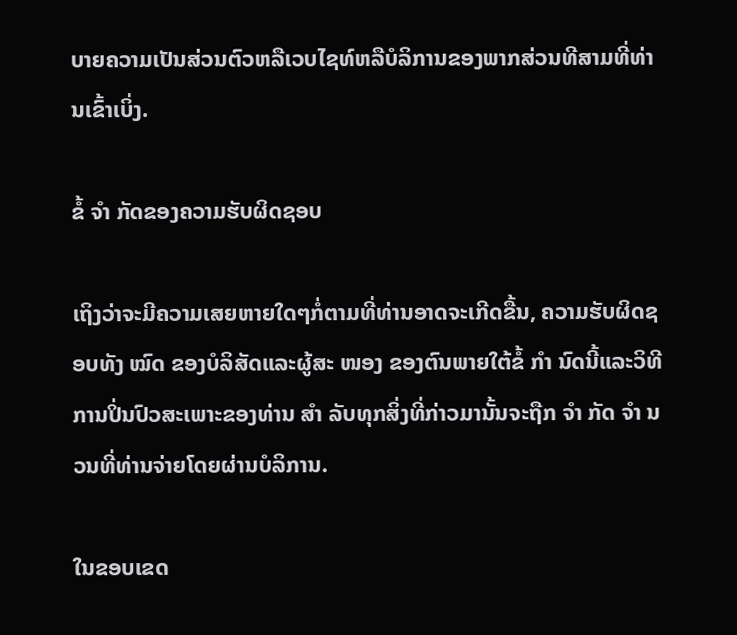ບາຍຄວາມເປັນສ່ວນຕົວຫລືເວບໄຊທ໌ຫລືບໍລິການຂອງພາກສ່ວນທີສາມທີ່ທ່ານເຂົ້າເບິ່ງ.

ຂໍ້ ຈຳ ກັດຂອງຄວາມຮັບຜິດຊອບ

ເຖິງວ່າຈະມີຄວາມເສຍຫາຍໃດໆກໍ່ຕາມທີ່ທ່ານອາດຈະເກີດຂື້ນ, ຄວາມຮັບຜິດຊອບທັງ ໝົດ ຂອງບໍລິສັດແລະຜູ້ສະ ໜອງ ຂອງຕົນພາຍໃຕ້ຂໍ້ ກຳ ນົດນີ້ແລະວິທີການປິ່ນປົວສະເພາະຂອງທ່ານ ສຳ ລັບທຸກສິ່ງທີ່ກ່າວມານັ້ນຈະຖືກ ຈຳ ກັດ ຈຳ ນວນທີ່ທ່ານຈ່າຍໂດຍຜ່ານບໍລິການ.

ໃນຂອບເຂດ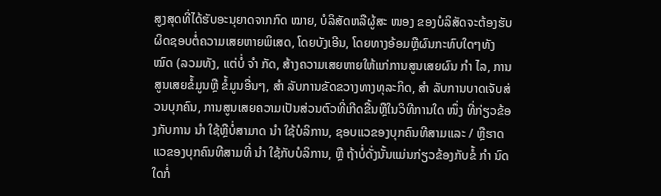ສູງສຸດທີ່ໄດ້ຮັບອະນຸຍາດຈາກກົດ ໝາຍ, ບໍລິສັດຫລືຜູ້ສະ ໜອງ ຂອງບໍລິສັດຈະຕ້ອງຮັບຜິດຊອບຕໍ່ຄວາມເສຍຫາຍພິເສດ, ໂດຍບັງເອີນ, ໂດຍທາງອ້ອມຫຼືຜົນກະທົບໃດໆທັງ ໝົດ (ລວມທັງ, ແຕ່ບໍ່ ຈຳ ກັດ, ສ້າງຄວາມເສຍຫາຍໃຫ້ແກ່ການສູນເສຍຜົນ ກຳ ໄລ, ການສູນເສຍຂໍ້ມູນຫຼື ຂໍ້ມູນອື່ນໆ, ສຳ ລັບການຂັດຂວາງທາງທຸລະກິດ, ສຳ ລັບການບາດເຈັບສ່ວນບຸກຄົນ, ການສູນເສຍຄວາມເປັນສ່ວນຕົວທີ່ເກີດຂື້ນຫຼືໃນວິທີການໃດ ໜຶ່ງ ທີ່ກ່ຽວຂ້ອງກັບການ ນຳ ໃຊ້ຫຼືບໍ່ສາມາດ ນຳ ໃຊ້ບໍລິການ, ຊອບແວຂອງບຸກຄົນທີສາມແລະ / ຫຼືຮາດແວຂອງບຸກຄົນທີສາມທີ່ ນຳ ໃຊ້ກັບບໍລິການ, ຫຼື ຖ້າບໍ່ດັ່ງນັ້ນແມ່ນກ່ຽວຂ້ອງກັບຂໍ້ ກຳ ນົດໃດກໍ່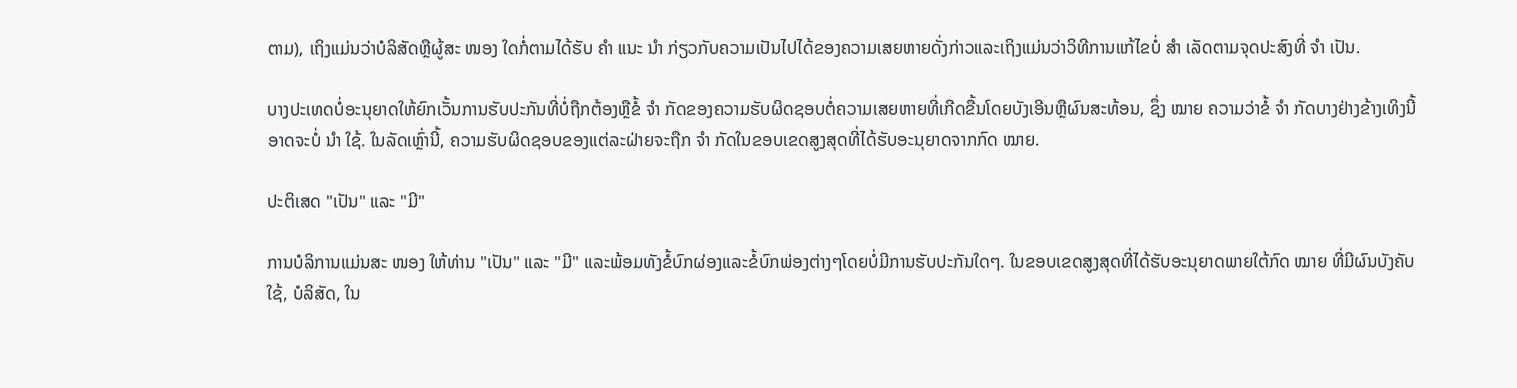ຕາມ), ເຖິງແມ່ນວ່າບໍລິສັດຫຼືຜູ້ສະ ໜອງ ໃດກໍ່ຕາມໄດ້ຮັບ ຄຳ ແນະ ນຳ ກ່ຽວກັບຄວາມເປັນໄປໄດ້ຂອງຄວາມເສຍຫາຍດັ່ງກ່າວແລະເຖິງແມ່ນວ່າວິທີການແກ້ໄຂບໍ່ ສຳ ເລັດຕາມຈຸດປະສົງທີ່ ຈຳ ເປັນ.

ບາງປະເທດບໍ່ອະນຸຍາດໃຫ້ຍົກເວັ້ນການຮັບປະກັນທີ່ບໍ່ຖືກຕ້ອງຫຼືຂໍ້ ຈຳ ກັດຂອງຄວາມຮັບຜິດຊອບຕໍ່ຄວາມເສຍຫາຍທີ່ເກີດຂື້ນໂດຍບັງເອີນຫຼືຜົນສະທ້ອນ, ຊຶ່ງ ໝາຍ ຄວາມວ່າຂໍ້ ຈຳ ກັດບາງຢ່າງຂ້າງເທິງນີ້ອາດຈະບໍ່ ນຳ ໃຊ້. ໃນລັດເຫຼົ່ານີ້, ຄວາມຮັບຜິດຊອບຂອງແຕ່ລະຝ່າຍຈະຖືກ ຈຳ ກັດໃນຂອບເຂດສູງສຸດທີ່ໄດ້ຮັບອະນຸຍາດຈາກກົດ ໝາຍ.

ປະຕິເສດ "ເປັນ" ແລະ "ມີ"

ການບໍລິການແມ່ນສະ ໜອງ ໃຫ້ທ່ານ "ເປັນ" ແລະ "ມີ" ແລະພ້ອມທັງຂໍ້ບົກຜ່ອງແລະຂໍ້ບົກພ່ອງຕ່າງໆໂດຍບໍ່ມີການຮັບປະກັນໃດໆ. ໃນຂອບເຂດສູງສຸດທີ່ໄດ້ຮັບອະນຸຍາດພາຍໃຕ້ກົດ ໝາຍ ທີ່ມີຜົນບັງຄັບໃຊ້, ບໍລິສັດ, ໃນ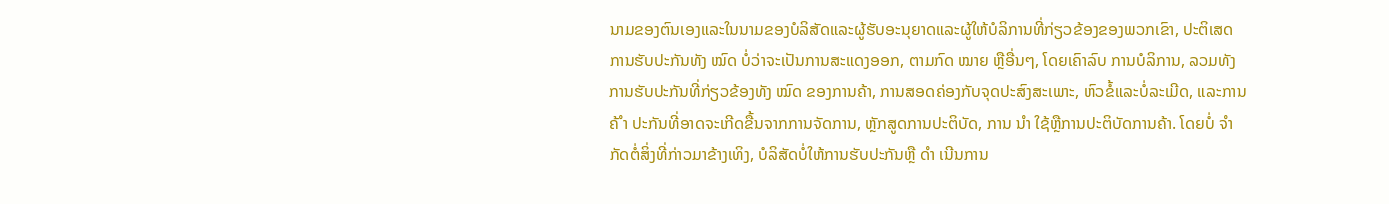ນາມຂອງຕົນເອງແລະໃນນາມຂອງບໍລິສັດແລະຜູ້ຮັບອະນຸຍາດແລະຜູ້ໃຫ້ບໍລິການທີ່ກ່ຽວຂ້ອງຂອງພວກເຂົາ, ປະຕິເສດການຮັບປະກັນທັງ ໝົດ ບໍ່ວ່າຈະເປັນການສະແດງອອກ, ຕາມກົດ ໝາຍ ຫຼືອື່ນໆ, ໂດຍເຄົາລົບ ການບໍລິການ, ລວມທັງການຮັບປະກັນທີ່ກ່ຽວຂ້ອງທັງ ໝົດ ຂອງການຄ້າ, ການສອດຄ່ອງກັບຈຸດປະສົງສະເພາະ, ຫົວຂໍ້ແລະບໍ່ລະເມີດ, ແລະການຄ້ ຳ ປະກັນທີ່ອາດຈະເກີດຂື້ນຈາກການຈັດການ, ຫຼັກສູດການປະຕິບັດ, ການ ນຳ ໃຊ້ຫຼືການປະຕິບັດການຄ້າ. ໂດຍບໍ່ ຈຳ ກັດຕໍ່ສິ່ງທີ່ກ່າວມາຂ້າງເທິງ, ບໍລິສັດບໍ່ໃຫ້ການຮັບປະກັນຫຼື ດຳ ເນີນການ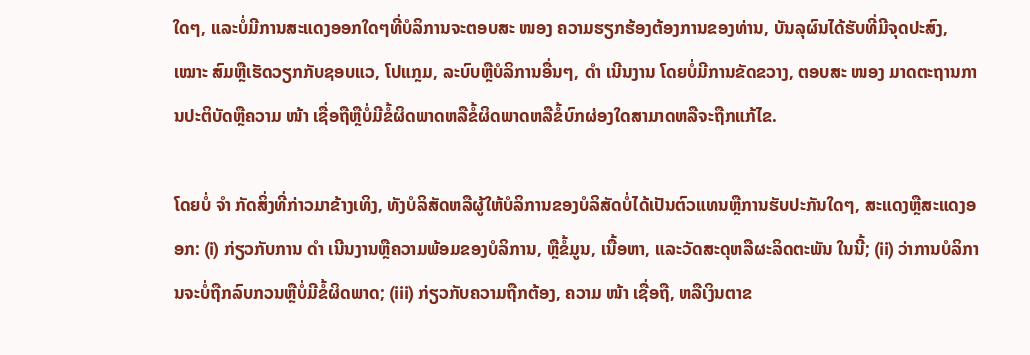ໃດໆ, ແລະບໍ່ມີການສະແດງອອກໃດໆທີ່ບໍລິການຈະຕອບສະ ໜອງ ຄວາມຮຽກຮ້ອງຕ້ອງການຂອງທ່ານ, ບັນລຸຜົນໄດ້ຮັບທີ່ມີຈຸດປະສົງ, ເໝາະ ສົມຫຼືເຮັດວຽກກັບຊອບແວ, ໂປແກຼມ, ລະບົບຫຼືບໍລິການອື່ນໆ, ດຳ ເນີນງານ ໂດຍບໍ່ມີການຂັດຂວາງ, ຕອບສະ ໜອງ ມາດຕະຖານການປະຕິບັດຫຼືຄວາມ ໜ້າ ເຊື່ອຖືຫຼືບໍ່ມີຂໍ້ຜິດພາດຫລືຂໍ້ຜິດພາດຫລືຂໍ້ບົກຜ່ອງໃດສາມາດຫລືຈະຖືກແກ້ໄຂ.

ໂດຍບໍ່ ຈຳ ກັດສິ່ງທີ່ກ່າວມາຂ້າງເທິງ, ທັງບໍລິສັດຫລືຜູ້ໃຫ້ບໍລິການຂອງບໍລິສັດບໍ່ໄດ້ເປັນຕົວແທນຫຼືການຮັບປະກັນໃດໆ, ສະແດງຫຼືສະແດງອອກ: (i) ກ່ຽວກັບການ ດຳ ເນີນງານຫຼືຄວາມພ້ອມຂອງບໍລິການ, ຫຼືຂໍ້ມູນ, ເນື້ອຫາ, ແລະວັດສະດຸຫລືຜະລິດຕະພັນ ໃນນີ້; (ii) ວ່າການບໍລິການຈະບໍ່ຖືກລົບກວນຫຼືບໍ່ມີຂໍ້ຜິດພາດ; (iii) ກ່ຽວກັບຄວາມຖືກຕ້ອງ, ຄວາມ ໜ້າ ເຊື່ອຖື, ຫລືເງິນຕາຂ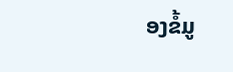ອງຂໍ້ມູ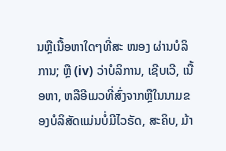ນຫຼືເນື້ອຫາໃດໆທີ່ສະ ໜອງ ຜ່ານບໍລິການ; ຫຼື (iv) ວ່າບໍລິການ, ເຊີບເວີ, ເນື້ອຫາ, ຫລືອີເມວທີ່ສົ່ງຈາກຫຼືໃນນາມຂອງບໍລິສັດແມ່ນບໍ່ມີໄວຣັດ, ສະຄິບ, ມ້າ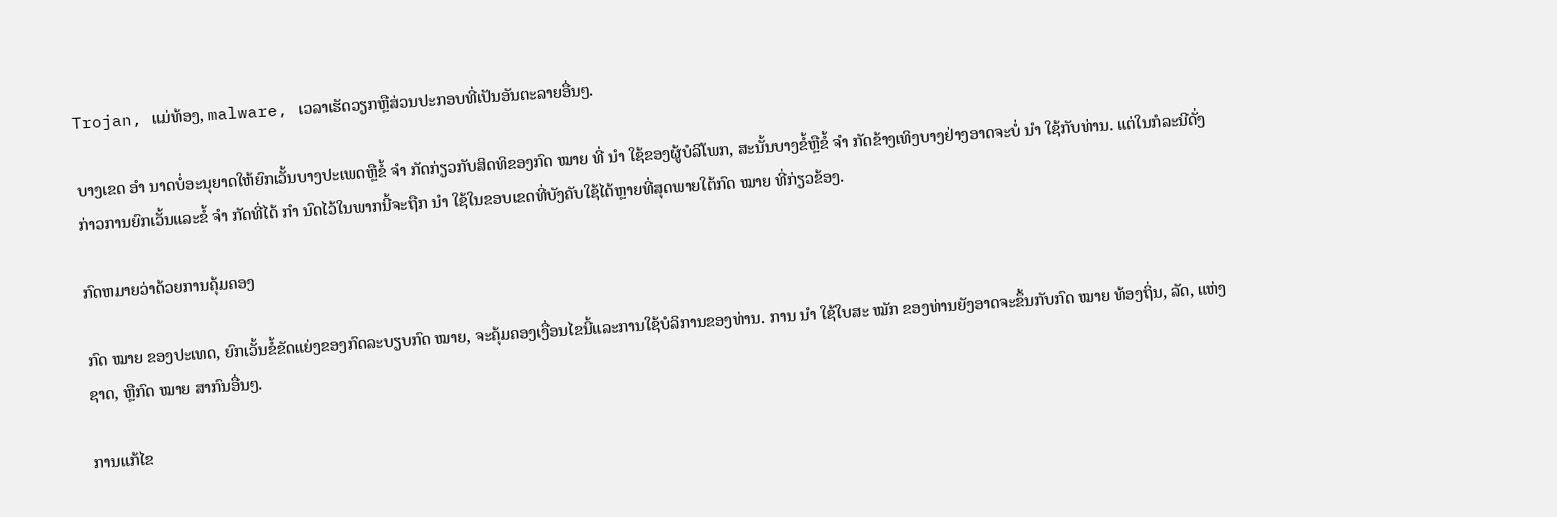Trojan, ແມ່ທ້ອງ, malware, ເວລາເຮັດວຽກຫຼືສ່ວນປະກອບທີ່ເປັນອັນຕະລາຍອື່ນໆ.

ບາງເຂດ ອຳ ນາດບໍ່ອະນຸຍາດໃຫ້ຍົກເວັ້ນບາງປະເພດຫຼືຂໍ້ ຈຳ ກັດກ່ຽວກັບສິດທິຂອງກົດ ໝາຍ ທີ່ ນຳ ໃຊ້ຂອງຜູ້ບໍລິໂພກ, ສະນັ້ນບາງຂໍ້ຫຼືຂໍ້ ຈຳ ກັດຂ້າງເທິງບາງຢ່າງອາດຈະບໍ່ ນຳ ໃຊ້ກັບທ່ານ. ແຕ່ໃນກໍລະນີດັ່ງກ່າວການຍົກເວັ້ນແລະຂໍ້ ຈຳ ກັດທີ່ໄດ້ ກຳ ນົດໄວ້ໃນພາກນີ້ຈະຖືກ ນຳ ໃຊ້ໃນຂອບເຂດທີ່ບັງຄັບໃຊ້ໄດ້ຫຼາຍທີ່ສຸດພາຍໃຕ້ກົດ ໝາຍ ທີ່ກ່ຽວຂ້ອງ.

ກົດຫມາຍວ່າດ້ວຍການຄຸ້ມຄອງ

ກົດ ໝາຍ ຂອງປະເທດ, ຍົກເວັ້ນຂໍ້ຂັດແຍ່ງຂອງກົດລະບຽບກົດ ໝາຍ, ຈະຄຸ້ມຄອງເງື່ອນໄຂນີ້ແລະການໃຊ້ບໍລິການຂອງທ່ານ. ການ ນຳ ໃຊ້ໃບສະ ໝັກ ຂອງທ່ານຍັງອາດຈະຂຶ້ນກັບກົດ ໝາຍ ທ້ອງຖິ່ນ, ລັດ, ແຫ່ງຊາດ, ຫຼືກົດ ໝາຍ ສາກົນອື່ນໆ.

ການແກ້ໄຂ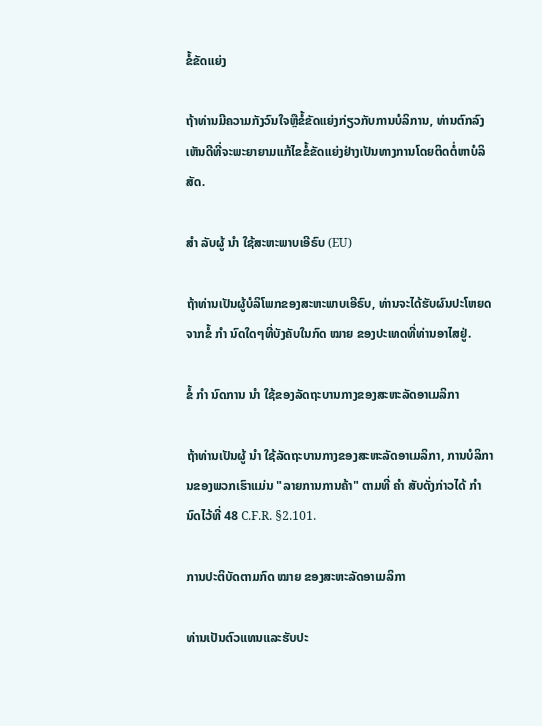ຂໍ້ຂັດແຍ່ງ

ຖ້າທ່ານມີຄວາມກັງວົນໃຈຫຼືຂໍ້ຂັດແຍ່ງກ່ຽວກັບການບໍລິການ, ທ່ານຕົກລົງເຫັນດີທີ່ຈະພະຍາຍາມແກ້ໄຂຂໍ້ຂັດແຍ່ງຢ່າງເປັນທາງການໂດຍຕິດຕໍ່ຫາບໍລິສັດ.

ສຳ ລັບຜູ້ ນຳ ໃຊ້ສະຫະພາບເອີຣົບ (EU)

ຖ້າທ່ານເປັນຜູ້ບໍລິໂພກຂອງສະຫະພາບເອີຣົບ, ທ່ານຈະໄດ້ຮັບຜົນປະໂຫຍດຈາກຂໍ້ ກຳ ນົດໃດໆທີ່ບັງຄັບໃນກົດ ໝາຍ ຂອງປະເທດທີ່ທ່ານອາໄສຢູ່.

ຂໍ້ ກຳ ນົດການ ນຳ ໃຊ້ຂອງລັດຖະບານກາງຂອງສະຫະລັດອາເມລິກາ

ຖ້າທ່ານເປັນຜູ້ ນຳ ໃຊ້ລັດຖະບານກາງຂອງສະຫະລັດອາເມລິກາ, ການບໍລິການຂອງພວກເຮົາແມ່ນ "ລາຍການການຄ້າ" ຕາມທີ່ ຄຳ ສັບດັ່ງກ່າວໄດ້ ກຳ ນົດໄວ້ທີ່ 48 C.F.R. §2.101.

ການປະຕິບັດຕາມກົດ ໝາຍ ຂອງສະຫະລັດອາເມລິກາ

ທ່ານເປັນຕົວແທນແລະຮັບປະ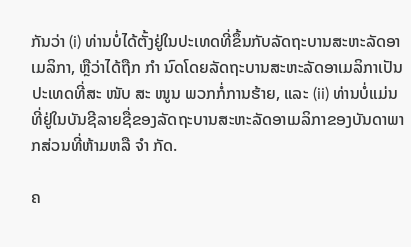ກັນວ່າ (i) ທ່ານບໍ່ໄດ້ຕັ້ງຢູ່ໃນປະເທດທີ່ຂຶ້ນກັບລັດຖະບານສະຫະລັດອາເມລິກາ, ຫຼືວ່າໄດ້ຖືກ ກຳ ນົດໂດຍລັດຖະບານສະຫະລັດອາເມລິກາເປັນປະເທດທີ່ສະ ໜັບ ສະ ໜູນ ພວກກໍ່ການຮ້າຍ, ແລະ (ii) ທ່ານບໍ່ແມ່ນ ທີ່ຢູ່ໃນບັນຊີລາຍຊື່ຂອງລັດຖະບານສະຫະລັດອາເມລິກາຂອງບັນດາພາກສ່ວນທີ່ຫ້າມຫລື ຈຳ ກັດ.

ຄ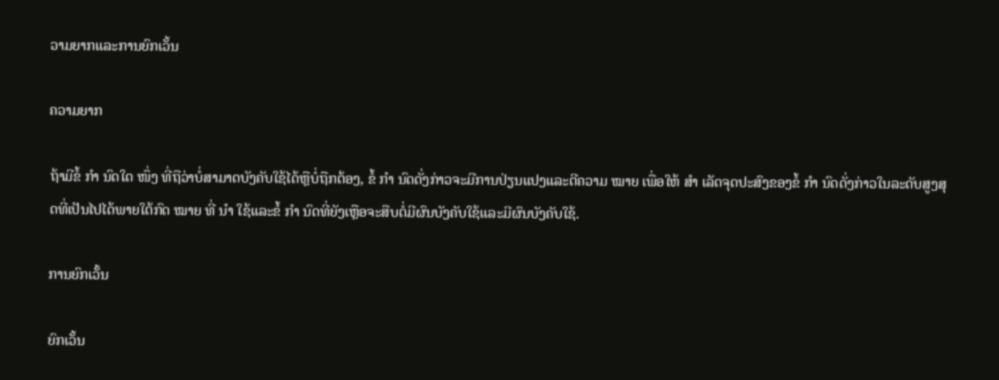ວາມຍາກແລະການຍົກເວັ້ນ

ຄວາມຍາກ

ຖ້າມີຂໍ້ ກຳ ນົດໃດ ໜຶ່ງ ທີ່ຖືວ່າບໍ່ສາມາດບັງຄັບໃຊ້ໄດ້ຫຼືບໍ່ຖືກຕ້ອງ, ຂໍ້ ກຳ ນົດດັ່ງກ່າວຈະມີການປ່ຽນແປງແລະຕີຄວາມ ໝາຍ ເພື່ອໃຫ້ ສຳ ເລັດຈຸດປະສົງຂອງຂໍ້ ກຳ ນົດດັ່ງກ່າວໃນລະດັບສູງສຸດທີ່ເປັນໄປໄດ້ພາຍໃຕ້ກົດ ໝາຍ ທີ່ ນຳ ໃຊ້ແລະຂໍ້ ກຳ ນົດທີ່ຍັງເຫຼືອຈະສືບຕໍ່ມີຜົນບັງຄັບໃຊ້ແລະມີຜົນບັງຄັບໃຊ້.

ການຍົກເວັ້ນ

ຍົກເວັ້ນ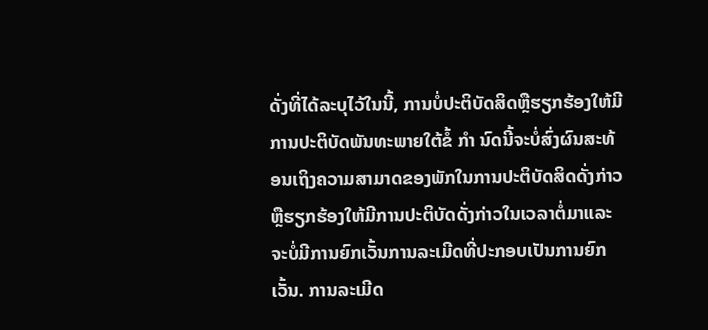ດັ່ງທີ່ໄດ້ລະບຸໄວ້ໃນນີ້, ການບໍ່ປະຕິບັດສິດຫຼືຮຽກຮ້ອງໃຫ້ມີການປະຕິບັດພັນທະພາຍໃຕ້ຂໍ້ ກຳ ນົດນີ້ຈະບໍ່ສົ່ງຜົນສະທ້ອນເຖິງຄວາມສາມາດຂອງພັກໃນການປະຕິບັດສິດດັ່ງກ່າວຫຼືຮຽກຮ້ອງໃຫ້ມີການປະຕິບັດດັ່ງກ່າວໃນເວລາຕໍ່ມາແລະຈະບໍ່ມີການຍົກເວັ້ນການລະເມີດທີ່ປະກອບເປັນການຍົກເວັ້ນ. ການລະເມີດ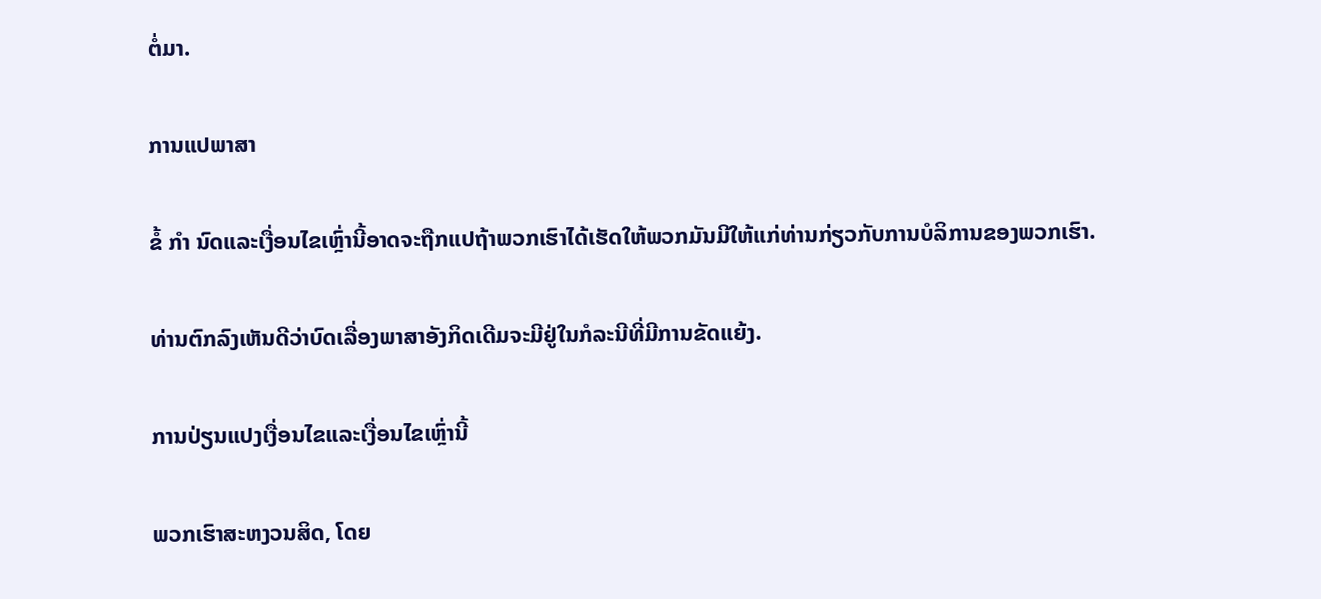ຕໍ່ມາ.

ການແປພາສາ

ຂໍ້ ກຳ ນົດແລະເງື່ອນໄຂເຫຼົ່ານີ້ອາດຈະຖືກແປຖ້າພວກເຮົາໄດ້ເຮັດໃຫ້ພວກມັນມີໃຫ້ແກ່ທ່ານກ່ຽວກັບການບໍລິການຂອງພວກເຮົາ.

ທ່ານຕົກລົງເຫັນດີວ່າບົດເລື່ອງພາສາອັງກິດເດີມຈະມີຢູ່ໃນກໍລະນີທີ່ມີການຂັດແຍ້ງ.

ການປ່ຽນແປງເງື່ອນໄຂແລະເງື່ອນໄຂເຫຼົ່ານີ້

ພວກເຮົາສະຫງວນສິດ, ໂດຍ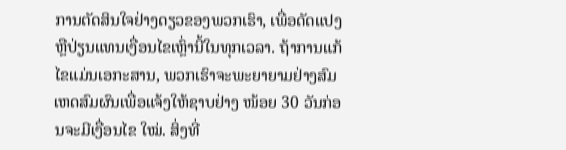ການຕັດສິນໃຈຢ່າງດຽວຂອງພວກເຮົາ, ເພື່ອດັດແປງຫຼືປ່ຽນແທນເງື່ອນໄຂເຫຼົ່ານີ້ໃນທຸກເວລາ. ຖ້າການແກ້ໄຂແມ່ນເອກະສານ, ພວກເຮົາຈະພະຍາຍາມຢ່າງສົມເຫດສົມຜົນເພື່ອແຈ້ງໃຫ້ຊາບຢ່າງ ໜ້ອຍ 30 ວັນກ່ອນຈະມີເງື່ອນໄຂ ໃໝ່. ສິ່ງທີ່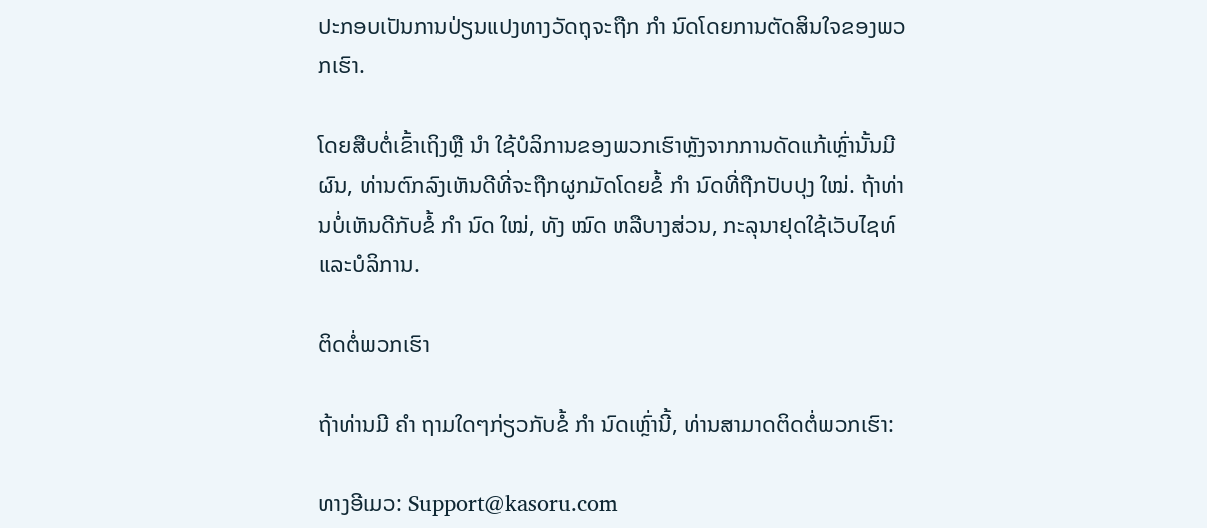ປະກອບເປັນການປ່ຽນແປງທາງວັດຖຸຈະຖືກ ກຳ ນົດໂດຍການຕັດສິນໃຈຂອງພວກເຮົາ.

ໂດຍສືບຕໍ່ເຂົ້າເຖິງຫຼື ນຳ ໃຊ້ບໍລິການຂອງພວກເຮົາຫຼັງຈາກການດັດແກ້ເຫຼົ່ານັ້ນມີຜົນ, ທ່ານຕົກລົງເຫັນດີທີ່ຈະຖືກຜູກມັດໂດຍຂໍ້ ກຳ ນົດທີ່ຖືກປັບປຸງ ໃໝ່. ຖ້າທ່ານບໍ່ເຫັນດີກັບຂໍ້ ກຳ ນົດ ໃໝ່, ທັງ ໝົດ ຫລືບາງສ່ວນ, ກະລຸນາຢຸດໃຊ້ເວັບໄຊທ໌ແລະບໍລິການ.

ຕິດຕໍ່ພວກເຮົາ

ຖ້າທ່ານມີ ຄຳ ຖາມໃດໆກ່ຽວກັບຂໍ້ ກຳ ນົດເຫຼົ່ານີ້, ທ່ານສາມາດຕິດຕໍ່ພວກເຮົາ:

ທາງອີເມວ: Support@kasoru.com